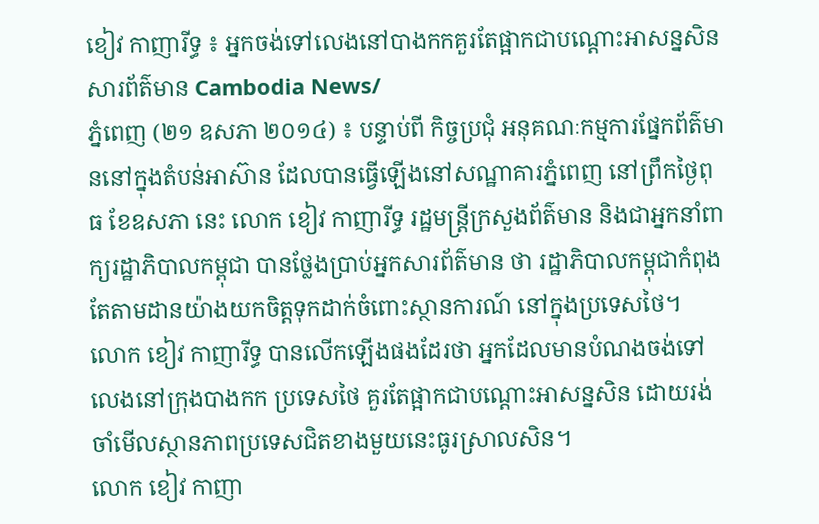ខៀវ កាញារីទ្ធ ៖ អ្នកចង់ទៅលេងនៅបាងកកគួរតែផ្អាកជាបណ្តោះអាសន្នសិន
សារព័ត៌មាន Cambodia News/
ភ្នំពេញ (២១ ឧសភា ២០១៤) ៖ បន្ទាប់ពី កិច្ចប្រជុំ អនុគណៈកម្មការផ្នែកព័ត៌មាននៅក្នុងតំបន់អាស៊ាន ដែលបានធ្វើឡើងនៅសណ្ឋាគារភ្នំពេញ នៅព្រឹកថ្ងៃពុធ ខែឧសភា នេះ លោក ខៀវ កាញារីទ្ធ រដ្ឋមន្ត្រីក្រសួងព័ត៌មាន និងជាអ្នកនាំពាក្យរដ្ឋាភិបាលកម្ពុជា បានថ្លែងប្រាប់អ្នកសារព័ត៌មាន ថា រដ្ឋាភិបាលកម្ពុជាកំពុងតែតាមដានយ៉ាងយកចិត្តទុកដាក់ចំពោះស្ថានការណ៍ នៅក្នុងប្រទេសថៃ។
លោក ខៀវ កាញារីទ្ធ បានលើកឡើងផងដែរថា អ្នកដែលមានបំណងចង់ទៅលេងនៅក្រុងបាងកក ប្រទេសថៃ គួរតែផ្អាកជាបណ្តោះអាសន្នសិន ដោយរង់ចាំមើលស្ថានភាពប្រទេសជិតខាងមួយនេះធូរស្រាលសិន។
លោក ខៀវ កាញា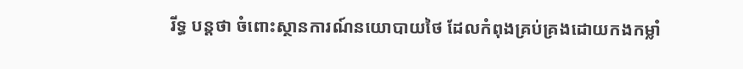រីទ្ធ បន្តថា ចំពោះស្ថានការណ៍នយោបាយថៃ ដែលកំពុងគ្រប់គ្រងដោយកងកម្លាំ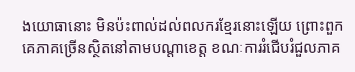ងយោធានោះ មិនប៉ះពាល់ដល់ពលករខ្មែរនោះឡើយ ព្រោះពួកគេភាគច្រើនស្ថិតនៅតាមបណ្តាខេត្ត ខណៈការរំជើបរំជួលភាគ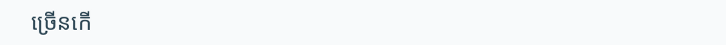ច្រើនកើ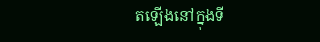តឡើងនៅក្នុងទី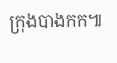ក្រុងបាងកក៕